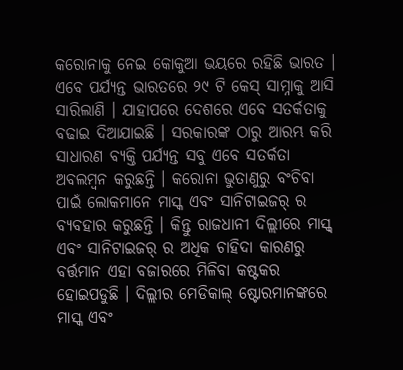କରୋନାକୁ ନେଇ କୋକୁଆ ଭୟରେ ରହିଛି ଭାରତ । ଏବେ ପର୍ଯ୍ୟନ୍ତ ଭାରତରେ ୨୯ ଟି କେସ୍ ସାମ୍ନାକୁ ଆସି ସାରିଲାଣି । ଯାହାପରେ ଦେଶରେ ଏବେ ସତର୍କତାକୁ ବଢାଇ ଦିଆଯାଇଛି । ସରକାରଙ୍କ ଠାରୁ ଆରମ୍ଭ କରି ସାଧାରଣ ବ୍ୟକ୍ତି ପର୍ଯ୍ୟନ୍ତ ସବୁ ଏବେ ସତର୍କତା ଅବଲମ୍ବନ କରୁଛନ୍ତି । କରୋନା ଭୁତାଣୁରୁ ବଂଚିବା ପାଇଁ ଲୋକମାନେ ମାସ୍କ ଏବଂ ସାନିଟାଇଜର୍ ର ବ୍ୟବହାର କରୁଛନ୍ତି । କିନ୍ତୁ ରାଜଧାନୀ ଦିଲ୍ଲୀରେ ମାସ୍କ୍ ଏବଂ ସାନିଟାଇଜର୍ ର ଅଧିକ ଚାହିଦା କାରଣରୁ ବର୍ତ୍ତମାନ ଏହା ବଜାରରେ ମିଳିବା କଷ୍ଟକର ହୋଇପଡୁଛି । ଦିଲ୍ଲୀର ମେଡିକାଲ୍ ଷ୍ଟୋରମାନଙ୍କରେ ମାସ୍କ ଏବଂ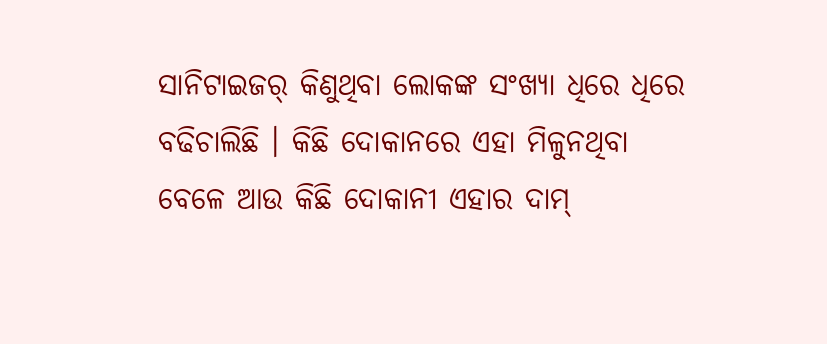ସାନିଟାଇଜର୍ କିଣୁଥିବା ଲୋକଙ୍କ ସଂଖ୍ୟା ଧିରେ ଧିରେ ବଢିଚାଲିଛି । କିଛି ଦୋକାନରେ ଏହା ମିଳୁନଥିବା ବେଳେ ଆଉ କିଛି ଦୋକାନୀ ଏହାର ଦାମ୍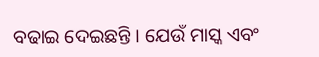ବଢାଇ ଦେଇଛନ୍ତି । ଯେଉଁ ମାସ୍କ ଏବଂ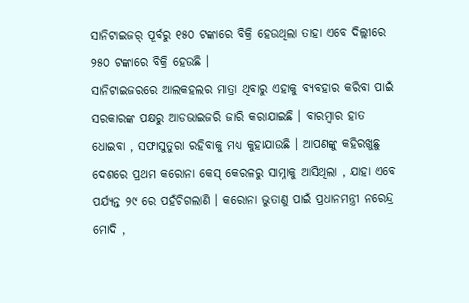ସାନିଟାଇଜର୍ ପୂର୍ବରୁ ୧୫୦ ଟଙ୍କାରେ ବିକ୍ରି ହେଉଥିଲା ତାହା ଏବେ ଦିଲ୍ଲୀରେ ୨୫୦ ଟଙ୍କାରେ ବିକ୍ରି ହେଉଛି ।
ସାନିଟାଇଜରରେ ଆଲକହଲର ମାତ୍ରା ଥିବାରୁ ଏହାକୁ ବ୍ୟବହାର କରିବା ପାଇଁ ସରକାରଙ୍କ ପକ୍ଷରୁ ଆଡଭାଇଜରି ଜାରି କରାଯାଇଛି । ବାରମ୍ବାର ହାତ ଧୋଇବା , ସଫାସୁତୁରା ରହିବାକୁ ମଧ୍ୟ କୁହାଯାଉଛି । ଆପଣଙ୍କୁ କହିରଖୁଛୁ ଦେଶରେ ପ୍ରଥମ କରୋନା କେସ୍ କେରଳରୁ ସାମ୍ନାକୁ ଆସିଥିଲା , ଯାହା ଏବେ ପର୍ଯ୍ୟନ୍ତ ୨୯ ରେ ପହଁଚିଗଲାଣି । କରୋନା ଭୁତାଣୁ ପାଇଁ ପ୍ରଧାନମନ୍ତ୍ରୀ ନରେନ୍ଦ୍ର ମୋଦି ,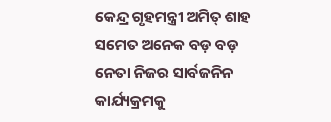କେନ୍ଦ୍ର ଗୃହମନ୍ତ୍ରୀ ଅମିତ୍ ଶାହ ସମେତ ଅନେକ ବଡ଼ ବଡ଼ ନେତା ନିଜର ସାର୍ବଜନିନ କାର୍ଯ୍ୟକ୍ରମକୁ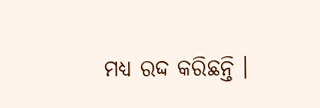ମଧ୍ୟ ରଦ୍ଦ କରିଛନ୍ତି ।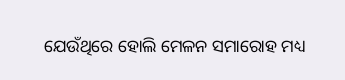ଯେଉଁଥିରେ ହୋଲି ମେଳନ ସମାରୋହ ମଧ୍ୟ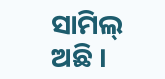ସାମିଲ୍ ଅଛି ।